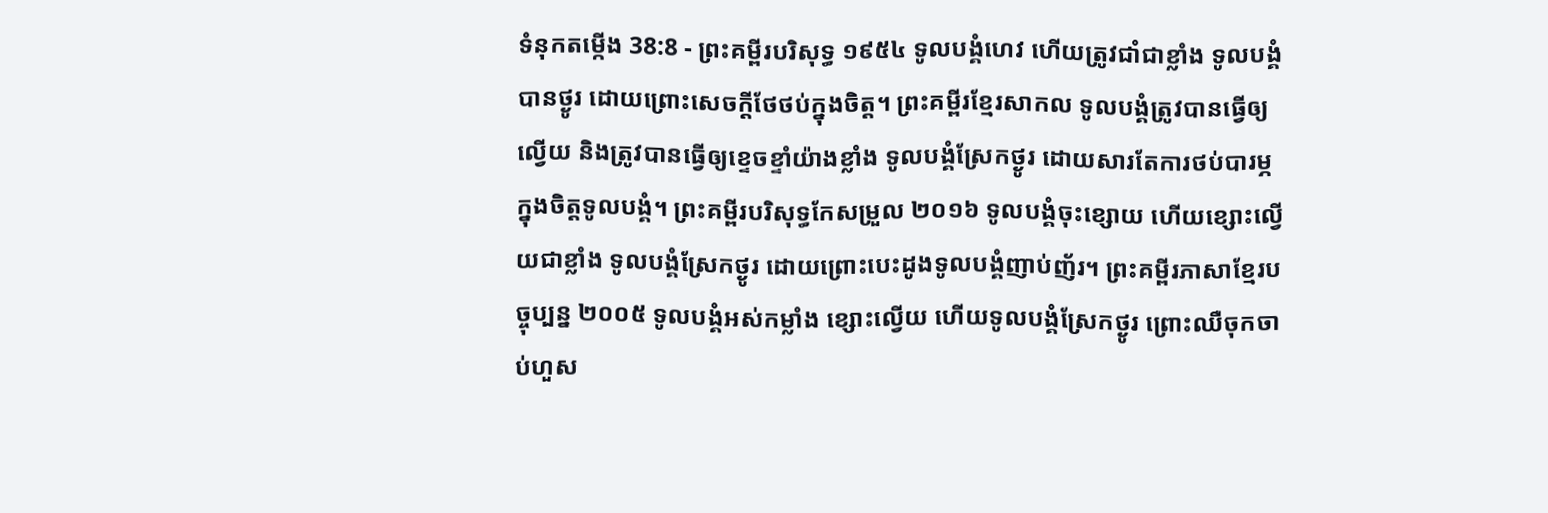ទំនុកតម្កើង 38:8 - ព្រះគម្ពីរបរិសុទ្ធ ១៩៥៤ ទូលបង្គំហេវ ហើយត្រូវជាំជាខ្លាំង ទូលបង្គំបានថ្ងូរ ដោយព្រោះសេចក្ដីថែថប់ក្នុងចិត្ត។ ព្រះគម្ពីរខ្មែរសាកល ទូលបង្គំត្រូវបានធ្វើឲ្យល្វើយ និងត្រូវបានធ្វើឲ្យខ្ទេចខ្ទាំយ៉ាងខ្លាំង ទូលបង្គំស្រែកថ្ងូរ ដោយសារតែការថប់បារម្ភក្នុងចិត្តទូលបង្គំ។ ព្រះគម្ពីរបរិសុទ្ធកែសម្រួល ២០១៦ ទូលបង្គំចុះខ្សោយ ហើយខ្សោះល្វើយជាខ្លាំង ទូលបង្គំស្រែកថ្ងូរ ដោយព្រោះបេះដូងទូលបង្គំញាប់ញ័រ។ ព្រះគម្ពីរភាសាខ្មែរបច្ចុប្បន្ន ២០០៥ ទូលបង្គំអស់កម្លាំង ខ្សោះល្វើយ ហើយទូលបង្គំស្រែកថ្ងូរ ព្រោះឈឺចុកចាប់ហួស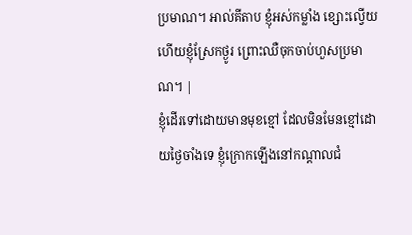ប្រមាណ។ អាល់គីតាប ខ្ញុំអស់កម្លាំង ខ្សោះល្វើយ ហើយខ្ញុំស្រែកថ្ងូរ ព្រោះឈឺចុកចាប់ហួសប្រមាណ។ |
ខ្ញុំដើរទៅដោយមានមុខខ្មៅ ដែលមិនមែនខ្មៅដោយថ្ងៃចាំងទេ ខ្ញុំក្រោកឡើងនៅកណ្តាលជំ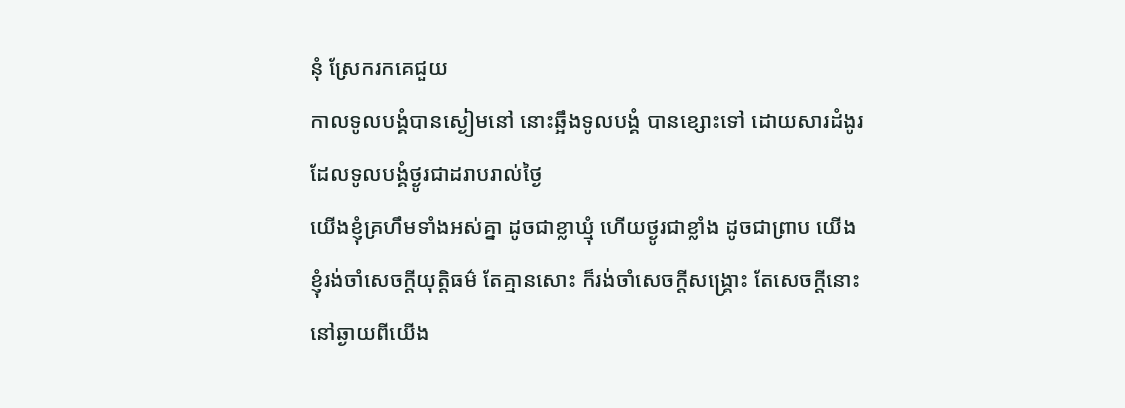នុំ ស្រែករកគេជួយ
កាលទូលបង្គំបានស្ងៀមនៅ នោះឆ្អឹងទូលបង្គំ បានខ្សោះទៅ ដោយសារដំងូរដែលទូលបង្គំថ្ងូរជាដរាបរាល់ថ្ងៃ
យើងខ្ញុំគ្រហឹមទាំងអស់គ្នា ដូចជាខ្លាឃ្មុំ ហើយថ្ងូរជាខ្លាំង ដូចជាព្រាប យើងខ្ញុំរង់ចាំសេចក្ដីយុត្តិធម៌ តែគ្មានសោះ ក៏រង់ចាំសេចក្ដីសង្គ្រោះ តែសេចក្ដីនោះនៅឆ្ងាយពីយើង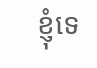ខ្ញុំទេ